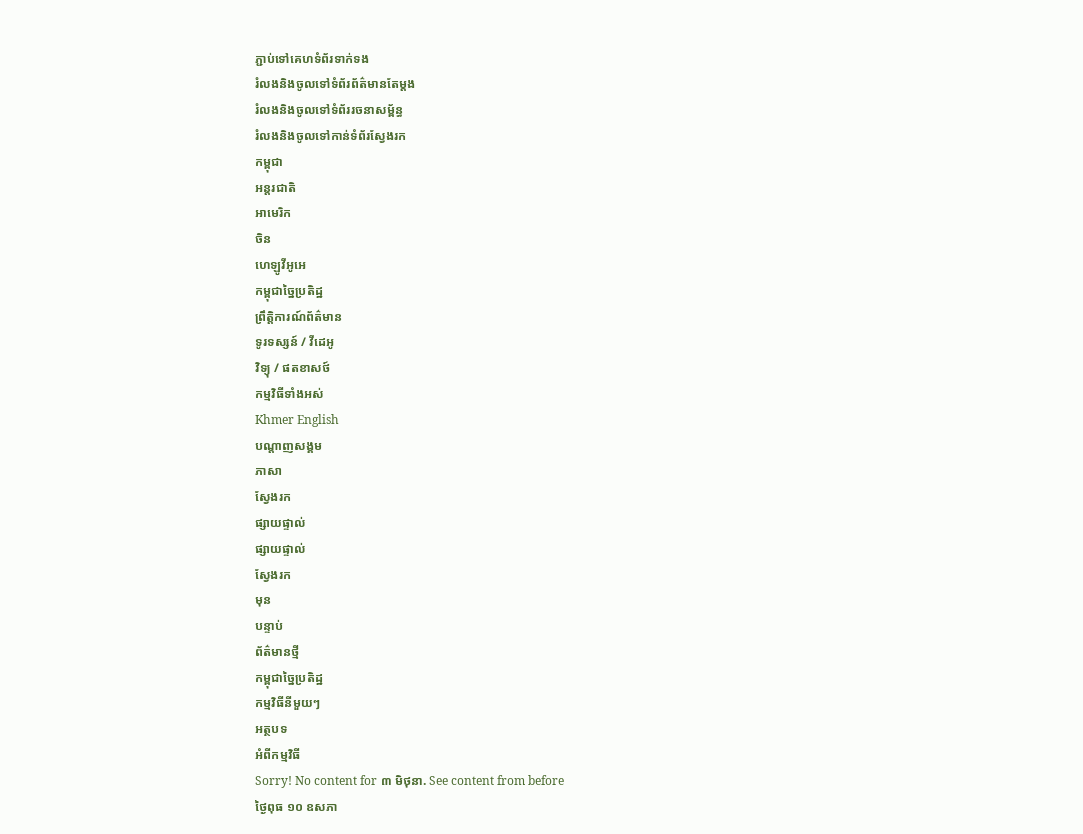ភ្ជាប់ទៅគេហទំព័រទាក់ទង
រំលងនិងចូលទៅទំព័រព័ត៌មានតែម្តង
រំលងនិងចូលទៅទំព័ររចនាសម្ព័ន្ធ
រំលងនិងចូលទៅកាន់ទំព័រស្វែងរក
កម្ពុជា
អន្តរជាតិ
អាមេរិក
ចិន
ហេឡូវីអូអេ
កម្ពុជាច្នៃប្រតិដ្ឋ
ព្រឹត្តិការណ៍ព័ត៌មាន
ទូរទស្សន៍ / វីដេអូ
វិទ្យុ / ផតខាសថ៍
កម្មវិធីទាំងអស់
Khmer English
បណ្តាញសង្គម
ភាសា
ស្វែងរក
ផ្សាយផ្ទាល់
ផ្សាយផ្ទាល់
ស្វែងរក
មុន
បន្ទាប់
ព័ត៌មានថ្មី
កម្ពុជាច្នៃប្រតិដ្ឋ
កម្មវិធីនីមួយៗ
អត្ថបទ
អំពីកម្មវិធី
Sorry! No content for ៣ មិថុនា. See content from before
ថ្ងៃពុធ ១០ ឧសភា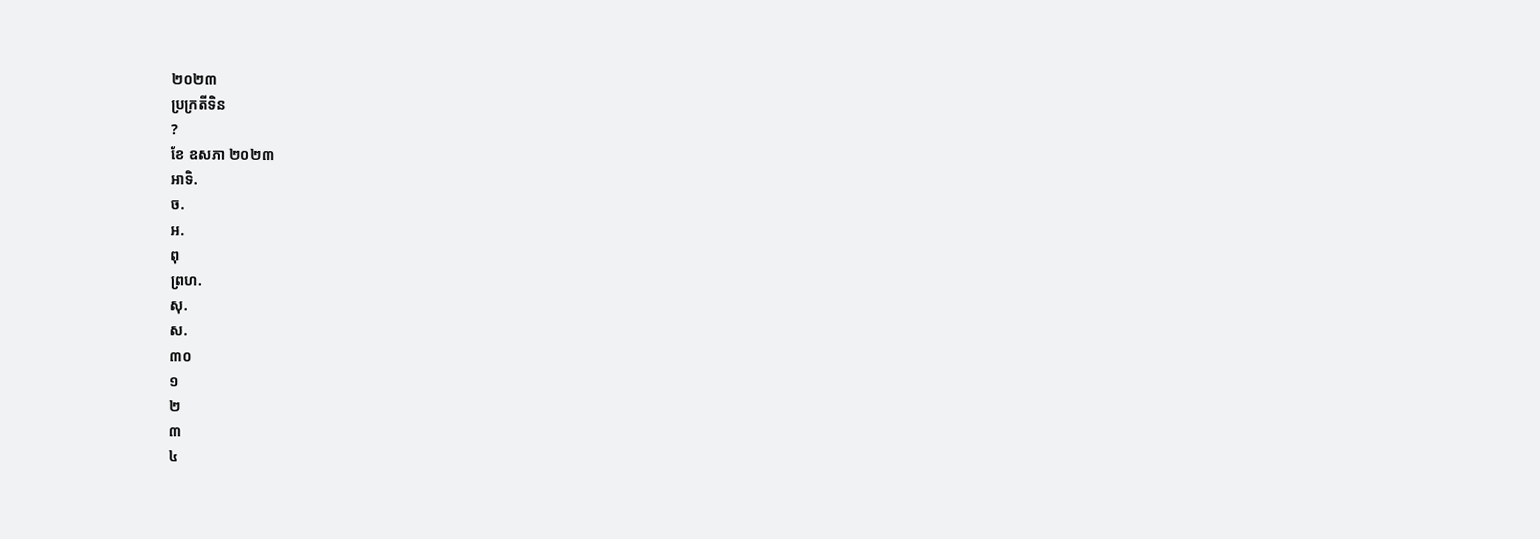២០២៣
ប្រក្រតីទិន
?
ខែ ឧសភា ២០២៣
អាទិ.
ច.
អ.
ពុ
ព្រហ.
សុ.
ស.
៣០
១
២
៣
៤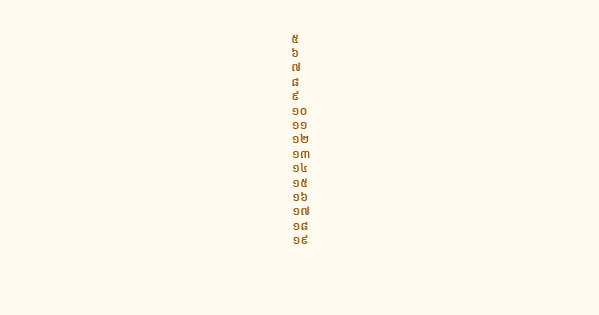៥
៦
៧
៨
៩
១០
១១
១២
១៣
១៤
១៥
១៦
១៧
១៨
១៩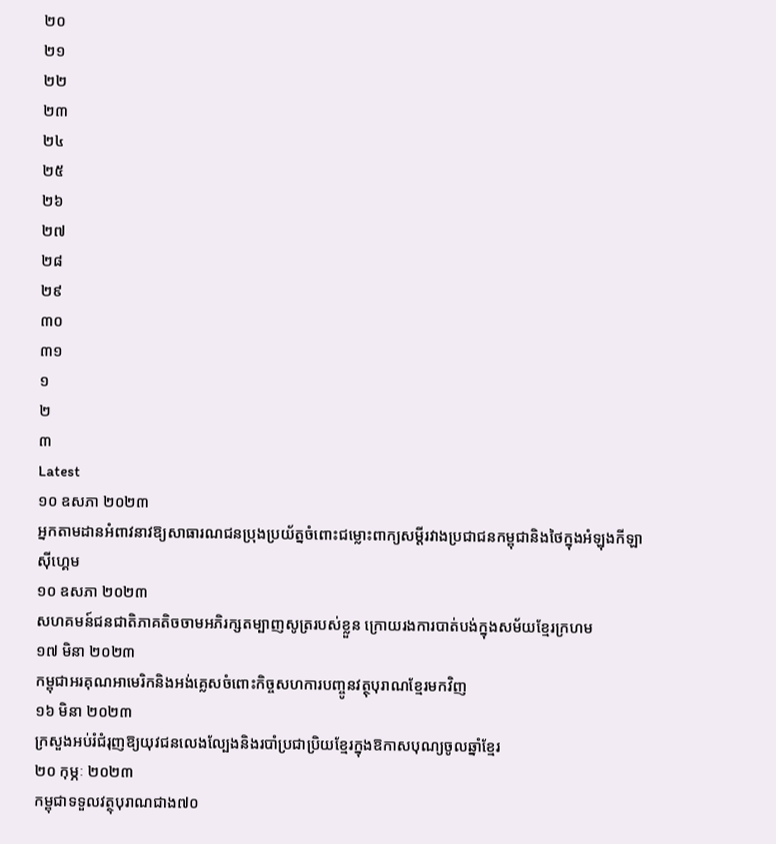២០
២១
២២
២៣
២៤
២៥
២៦
២៧
២៨
២៩
៣០
៣១
១
២
៣
Latest
១០ ឧសភា ២០២៣
អ្នកតាមដានអំពាវនាវឱ្យសាធារណជនប្រុងប្រយ័ត្នចំពោះជម្លោះពាក្យសម្តីរវាងប្រជាជនកម្ពុជានិងថៃក្នុងអំឡុងកីឡាស៊ីហ្គេម
១០ ឧសភា ២០២៣
សហគមន៍ជនជាតិភាគតិចចាមអភិរក្សតម្បាញសូត្ររបស់ខ្លួន ក្រោយរងការបាត់បង់ក្នុងសម័យខ្មែរក្រហម
១៧ មិនា ២០២៣
កម្ពុជាអរគុណអាមេរិកនិងអង់គ្លេសចំពោះកិច្ចសហការបញ្ចូនវត្ថុបុរាណខ្មែរមកវិញ
១៦ មិនា ២០២៣
ក្រសួងអប់រំជំរុញឱ្យយុវជនលេងល្បែងនិងរបាំប្រជាប្រិយខ្មែរក្នុងឱកាសបុណ្យចូលឆ្នាំខ្មែរ
២០ កុម្ភៈ ២០២៣
កម្ពុជាទទួលវត្ថុបុរាណជាង៧០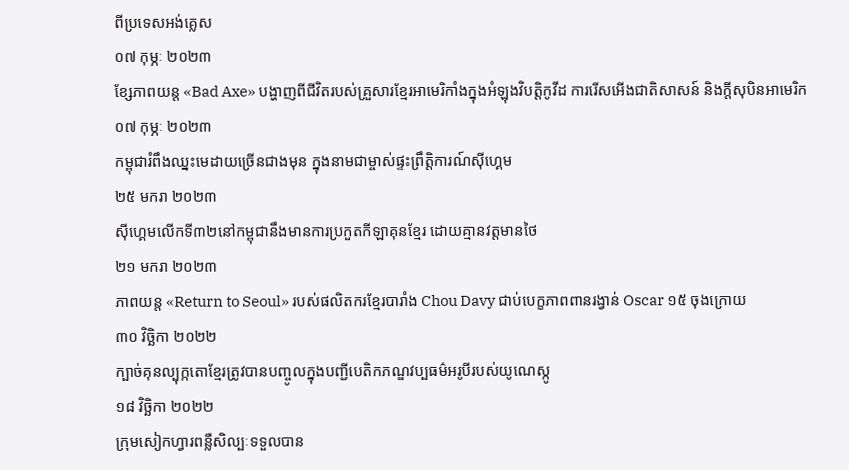ពីប្រទេសអង់គ្លេស
០៧ កុម្ភៈ ២០២៣
ខ្សែភាពយន្ត «Bad Axe» បង្ហាញពីជីវិតរបស់គ្រួសារខ្មែរអាមេរិកាំងក្នុងអំឡុងវិបត្តិកូវីដ ការរើសអើងជាតិសាសន៍ និងក្តីសុបិនអាមេរិក
០៧ កុម្ភៈ ២០២៣
កម្ពុជារំពឹងឈ្នះមេដាយច្រើនជាងមុន ក្នុងនាមជាម្ចាស់ផ្ទះព្រឹត្តិការណ៍ស៊ីហ្គេម
២៥ មករា ២០២៣
ស៊ីហ្គេមលើកទី៣២នៅកម្ពុជានឹងមានការប្រកួតកីឡាគុនខ្មែរ ដោយគ្មានវត្តមានថៃ
២១ មករា ២០២៣
ភាពយន្ត «Return to Seoul» របស់ផលិតករខ្មែរបារាំង Chou Davy ជាប់បេក្ខភាពពានរង្វាន់ Oscar ១៥ ចុងក្រោយ
៣០ វិច្ឆិកា ២០២២
ក្បាច់គុនល្បុក្កតោខ្មែរត្រូវបានបញ្ចូលក្នុងបញ្ជីបេតិកភណ្ឌវប្បធម៌អរូបីរបស់យូណេស្កូ
១៨ វិច្ឆិកា ២០២២
ក្រុមសៀកហ្វារពន្លឺសិល្បៈទទួលបាន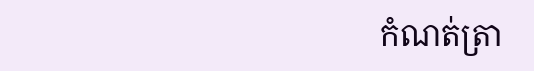កំណត់ត្រា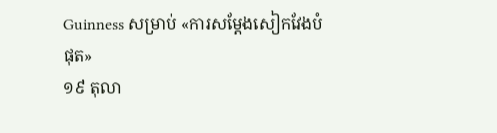Guinness សម្រាប់ «ការសម្តែងសៀកវែងបំផុត»
១៩ តុលា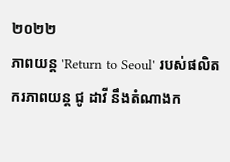២០២២
ភាពយន្ត 'Return to Seoul' របស់ផលិតករភាពយន្ត ជូ ដាវី នឹងតំណាងក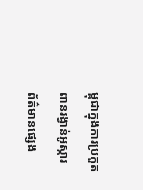ម្ពុជាក្នុងការប្រកួតពានរង្វាន់អូស្ការ
ព័ត៌មានផ្សេង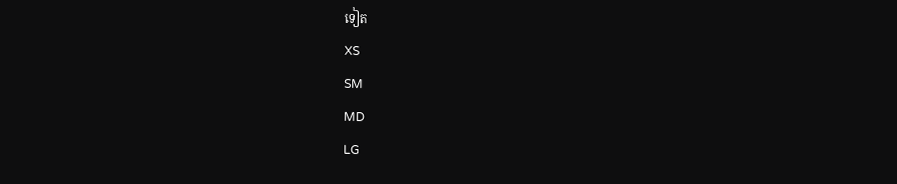ទៀត
XS
SM
MD
LG